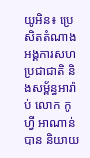យូអិន៖ ប្រេសិតតំណាងអង្គការសហប្រជាជាតិ និងសម្ព័ន្ធអារ៉ាប់ លោក កូហ្វី អាណាន់ បាន និយាយ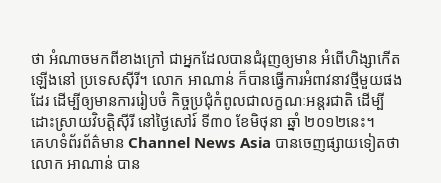ថា អំណាចមកពីខាងក្រៅ ជាអ្នកដែលបានជំរុញឲ្យមាន អំពើហិង្សាកើតឡើងនៅ ប្រទេសស៊ីរី។ លោក អាណាន់ ក៏បានធ្វើការអំពាវនាវថ្មីមួយផងដែរ ដើម្បីឲ្យមានការរៀបចំ កិច្ចប្រជុំកំពូលជាលក្ខណៈអន្តរជាតិ ដើម្បីដោះស្រាយវិបត្តិស៊ីរី នៅថ្ងៃសៅរ៍ ទី៣០ ខែមិថុនា ឆ្នាំ ២០១២នេះ។
គេហទំព័រព័ត៌មាន Channel News Asia បានចេញផ្សាយទៀតថា លោក អាណាន់ បាន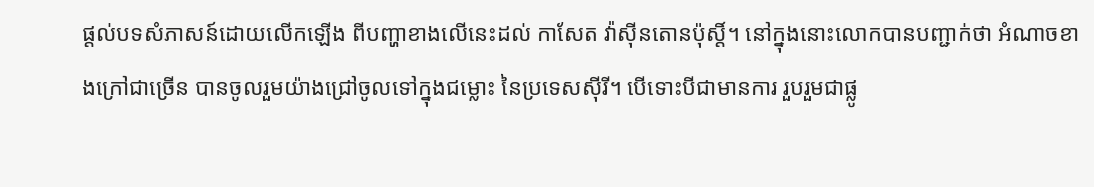ផ្តល់បទសំភាសន៍ដោយលើកឡើង ពីបញ្ហាខាងលើនេះដល់ កាសែត វ៉ាស៊ីនតោនប៉ុស្តិ៍។ នៅក្នុងនោះលោកបានបញ្ជាក់ថា អំណាចខាងក្រៅជាច្រើន បានចូលរួមយ៉ាងជ្រៅចូលទៅក្នុងជម្លោះ នៃប្រទេសស៊ីរី។ បើទោះបីជាមានការ រួបរួមជាផ្លូ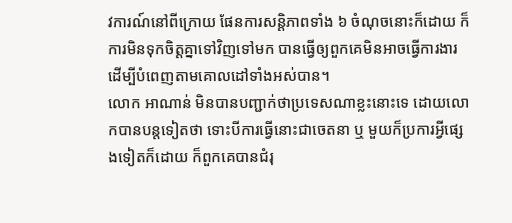វការណ៍នៅពីក្រោយ ផែនការសន្តិភាពទាំង ៦ ចំណុចនោះក៏ដោយ ក៏ការមិនទុកចិត្តគ្នាទៅវិញទៅមក បានធ្វើឲ្យពួកគេមិនអាចធ្វើការងារ ដើម្បីបំពេញតាមគោលដៅទាំងអស់បាន។
លោក អាណាន់ មិនបានបញ្ជាក់ថាប្រទេសណាខ្លះនោះទេ ដោយលោកបានបន្តទៀតថា ទោះបីការធ្វើនោះជាចេតនា ឬ មួយក៏ប្រការអ្វីផ្សេងទៀតក៏ដោយ ក៏ពួកគេបានជំរុ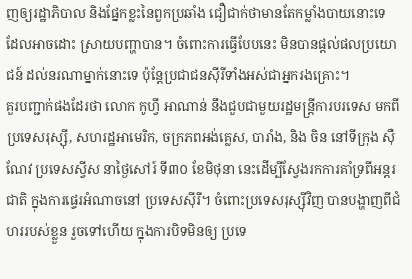ញឲ្យរដ្ឋាភិបាល និងផ្នែកខ្លះនៃពួកប្រឆាំង ជឿជាក់ថាមានតែកម្លាំងបាយនោះទេ ដែលអាចដោះ ស្រាយបញ្ហាបាន។ ចំពោះការធ្វើបែបនេះ មិនបានផ្តល់ផលប្រយោជន៍ ដល់នរណាម្នាក់នោះទេ ប៉ុន្តែប្រជាជនស៊ីរីទាំងអស់ជាអ្នករងគ្រោះ។
គួរបញ្ជាក់ផងដែរថា លោក កូហ្វី អាណាន់ នឹងជួបជាមួយរដ្ឋមន្ត្រីការបរទេស មកពីប្រទេសរុស្ស៊ី, សហរដ្ឋអាមេរិក, ចក្រភពអង់គ្លេស, បារាំង, និង ចិន នៅទីក្រុង ស៊ឺណែវ ប្រទេសស្វីស នាថ្ងៃសៅរ៍ ទី៣០ ខែមិថុនា នេះដើម្បីស្វែងរកការគាំទ្រពីអន្តរជាតិ ក្នុងការផ្ទេរអំណាចនៅ ប្រទេសស៊ីរី។ ចំពោះប្រទេសរុស្ស៊ីវិញ បានបង្ហាញពីជំហររបស់ខ្លួន រួចទៅហើយ ក្នុងការបិទមិនឲ្យ ប្រទេ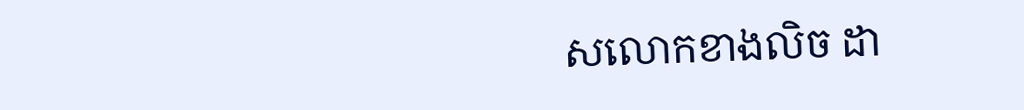សលោកខាងលិច ដា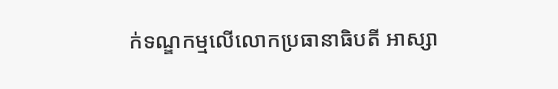ក់ទណ្ឌកម្មលើលោកប្រធានាធិបតី អាស្សា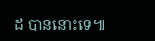ដ បាននោះទេ៕